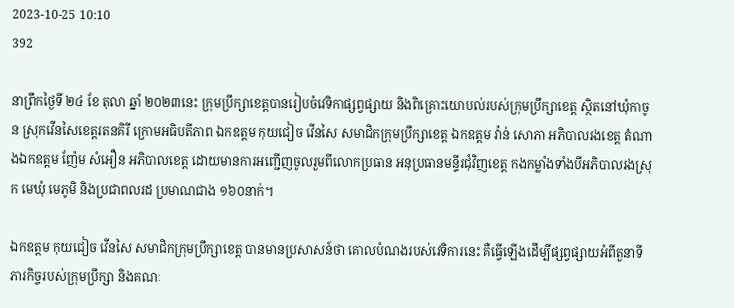2023-10-25 10:10
392

នាព្រឹកថ្ងៃទី ២៤ ខែ តុលា ឆ្នាំ ២០២៣នេះ ក្រុមប្រឹក្សាខេត្តបានរៀបចំវេទិកាផ្សព្វផ្សាយ និងពិគ្រោះយោបល់របស់ក្រុមប្រឹក្សាខេត្ត ស្ថិតនៅឃុំកាចូន ស្រុកវើនសៃខេត្តរតនគិរី ក្រោមអធិបតីភាព ឯកឧត្តម កុយជៀច វេីនសៃ សមាជិកក្រុមប្រឹក្សាខេត្ត ឯកឧត្ដម វ៉ាន់ សោភា អភិបាលរងខេត្ត តំណាងឯកឧត្តម ញ៉ែម សំអឿន អភិបាលខេត្ត ដោយមានការអញ្ជើញចូលរួមពីលោកប្រធាន អនុប្រធានមន្ទីរជុំវិញខេត្ត កងកម្លាំងទាំងបីអភិបាលរងស្រុក មេឃុំ មេភូមិ និងប្រជាពលរដ ប្រមាណជាង ១៦០នាក់។

ឯកឧត្តម កុយជៀច វើនសៃ សមាជិកក្រុមប្រឹក្សាខេត្ត បានមានប្រសាសន៍ថា គោលបំណងរបស់វេទិការនេះ គឺធ្វើឡើងដើម្បីផ្សព្វផ្សាយអំពីតួនាទី ភារកិច្ចរបស់ក្រុមប្រឹក្សា និងគណៈ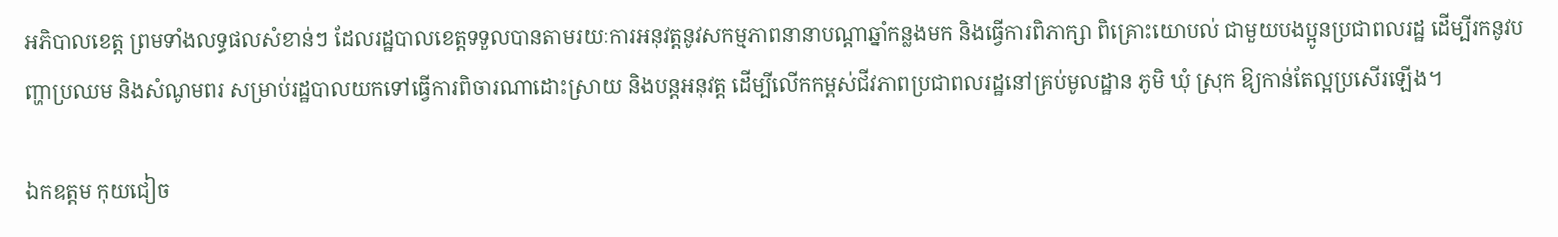អភិបាលខេត្ត ព្រមទាំងលទ្ធផលសំខាន់ៗ ដែលរដ្ឋបាលខេត្តទទួលបានតាមរយៈការអនុវត្តនូវសកម្មភាពនានាបណ្តាឆ្នាំកន្លងមក និងធ្វើការពិភាក្សា ពិគ្រោះយោបល់ ជាមួយបងប្អូនប្រជាពលរដ្ឋ ដើម្បីរកនូវបញ្ហាប្រឈម និងសំណូមពរ សម្រាប់រដ្ឋបាលយកទៅធ្វើការពិចារណាដោះស្រាយ និងបន្តអនុវត្ត ដើម្បីលើកកម្ពស់ជីវភាពប្រជាពលរដ្ឋនៅគ្រប់មូលដ្ឋាន ភូមិ ឃុំ ស្រុក ឱ្យកាន់តែល្អប្រសើរឡើង។

ឯកឧត្តម កុយជៀច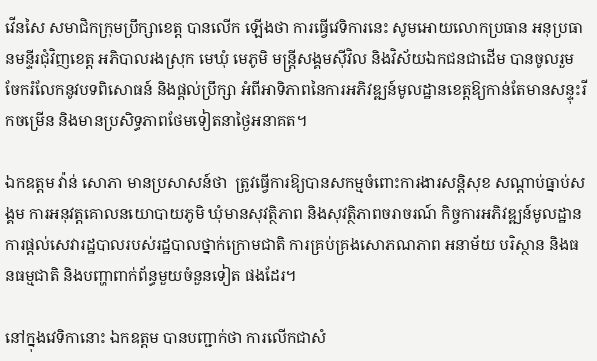វើនសៃ សមាជិកក្រុមប្រឹក្សាខេត្ត បានលើក ឡើងថា ការធ្វើវេទិការនេះ សូមអោយលោកប្រធាន អនុប្រធានមន្ទីរជុំវិញខេត្ត អភិបាលរងស្រុក មេឃុំ មេភូមិ មន្ត្រីសង្គមស៊ីវិល និងវិស័យឯកជនជាដើម បានចូលរួមចែករំលែកនូវបទពិសោធន៍ និងផ្ដល់ប្រឹក្សា អំពីអាទិភាពនៃការអភិវឌ្ឍន៍មូលដ្ឋានខេត្តឱ្យកាន់តែមានសន្ទុះរីកចម្រើន និងមានប្រសិទ្ធភាពថែមទៀតនាថ្ងៃអនាគត។

ឯកឧត្តម វ៉ាន់ សោភា មានប្រសាសន៍ថា  ត្រូវធ្វើការឱ្យបានសកម្មចំពោះការងារសន្ដិសុខ សណ្ដាប់ធ្នាប់សង្គម ការអនុវត្តគោលនយោបាយភូមិ ឃុំមានសុវត្ថិភាព និងសុវត្ថិភាពចរាចរណ៍ កិច្ចការអភិវឌ្ឍន៍មូលដ្ឋាន ការផ្ដល់សេវារដ្ឋបាលរបស់រដ្ឋបាលថ្នាក់ក្រោមជាតិ ការគ្រប់គ្រងសោភណភាព អនាម័យ បរិស្ថាន និងធនធម្មជាតិ និងបញ្ហាពាក់ព័ន្ធមួយចំនួនទៀត ផងដែរ។

នៅក្នុងវេទិកានោះ ឯកឧត្តម បានបញ្ជាក់ថា ការលើកជាសំ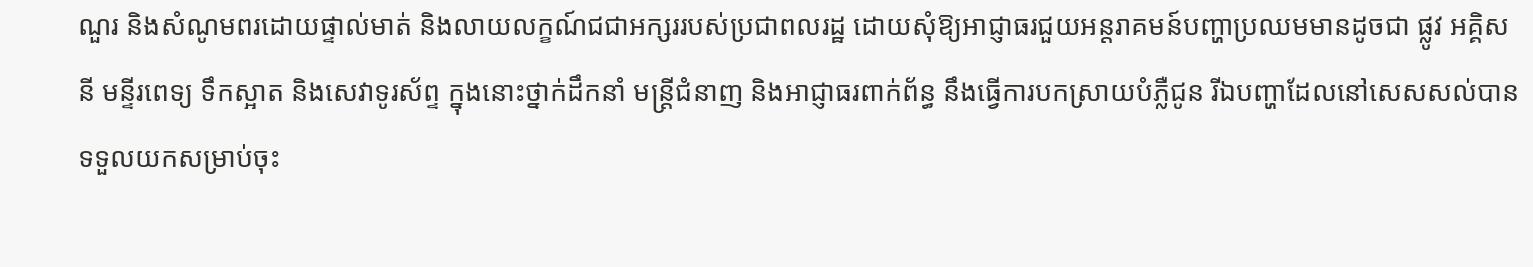ណួរ និងសំណូមពរដោយផ្ទាល់មាត់ និងលាយលក្ខណ៍ជជាអក្សររបស់ប្រជាពលរដ្ឋ ដោយសុំឱ្យអាជ្ញាធរជួយអន្តរាគមន៍បញ្ហាប្រឈមមានដូចជា ផ្លូវ អគ្គិសនី មន្ទីរពេទ្យ ទឹកស្អាត និងសេវាទូរស័ព្ទ ក្នុងនោះថ្នាក់ដឹកនាំ មន្ត្រីជំនាញ និងអាជ្ញាធរពាក់ព័ន្ធ នឹងធ្វើការបកស្រាយបំភ្លឺជូន រីឯបញ្ហាដែលនៅសេសសល់បានទទួលយកសម្រាប់ចុះ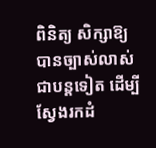ពិនិត្យ សិក្សាឱ្យបានច្បាស់លាស់ជាបន្តទៀត ដើម្បីស្វែងរកដំ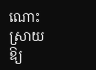ណោះស្រាយឱ្យ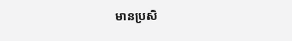មានប្រសិ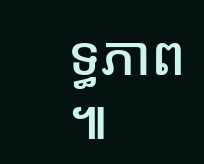ទ្ធភាព ៕